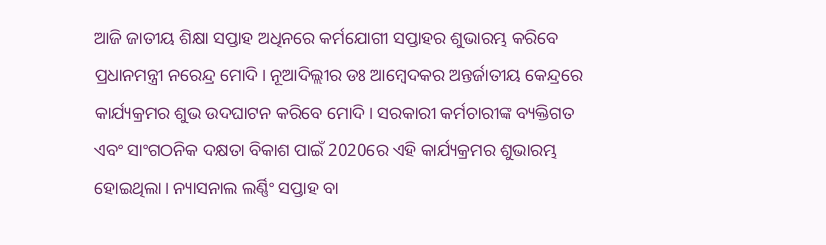ଆଜି ଜାତୀୟ ଶିକ୍ଷା ସପ୍ତାହ ଅଧିନରେ କର୍ମଯୋଗୀ ସପ୍ତାହର ଶୁଭାରମ୍ଭ କରିବେ ପ୍ରଧାନମନ୍ତ୍ରୀ ନରେନ୍ଦ୍ର ମୋଦି। ନୂଆଦିଲ୍ଲୀର ଡଃ ଆମ୍ବେଦକର ଅନ୍ତର୍ଜାତୀୟ କେନ୍ଦ୍ରରେ କାର୍ଯ୍ୟକ୍ରମର ଶୁଭ ଉଦଘାଟନ କରିବେ ମୋଦି। ସରକାରୀ କର୍ମଚାରୀଙ୍କ ବ୍ୟକ୍ତିଗତ ଏବଂ ସାଂଗଠନିକ ଦକ୍ଷତା ବିକାଶ ପାଇଁ 2020ରେ ଏହି କାର୍ଯ୍ୟକ୍ରମର ଶୁଭାରମ୍ଭ ହୋଇଥିଲା। ନ୍ୟାସନାଲ ଲର୍ଣ୍ଣିଂ ସପ୍ତାହ ବା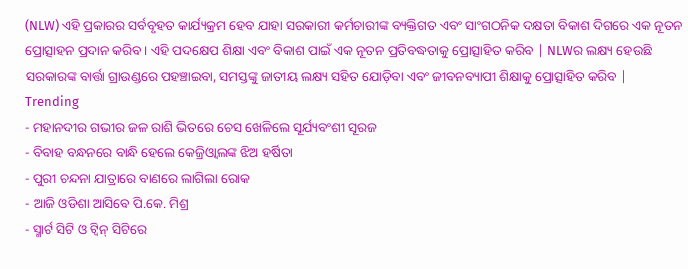(NLW) ଏହି ପ୍ରକାରର ସର୍ବବୃହତ କାର୍ଯ୍ୟକ୍ରମ ହେବ ଯାହା ସରକାରୀ କର୍ମଚାରୀଙ୍କ ବ୍ୟକ୍ତିଗତ ଏବଂ ସାଂଗଠନିକ ଦକ୍ଷତା ବିକାଶ ଦିଗରେ ଏକ ନୂତନ ପ୍ରୋତ୍ସାହନ ପ୍ରଦାନ କରିବ । ଏହି ପଦକ୍ଷେପ ଶିକ୍ଷା ଏବଂ ବିକାଶ ପାଇଁ ଏକ ନୂତନ ପ୍ରତିବଦ୍ଧତାକୁ ପ୍ରୋତ୍ସାହିତ କରିବ | NLWର ଲକ୍ଷ୍ୟ ହେଉଛି ସରକାରଙ୍କ ବାର୍ତ୍ତା ଗ୍ରାଉଣ୍ଡରେ ପହଞ୍ଚାଇବା, ସମସ୍ତଙ୍କୁ ଜାତୀୟ ଲକ୍ଷ୍ୟ ସହିତ ଯୋଡ଼ିବା ଏବଂ ଜୀବନବ୍ୟାପୀ ଶିକ୍ଷାକୁ ପ୍ରୋତ୍ସାହିତ କରିବ |
Trending
- ମହାନଦୀର ଗଭୀର ଜଳ ରାଶି ଭିତରେ ଚେସ ଖେଳିଲେ ସୂର୍ଯ୍ୟବଂଶୀ ସୂରଜ
- ବିବାହ ବନ୍ଧନରେ ବାନ୍ଧି ହେଲେ କେଜ୍ରିଓ୍ବାଲଙ୍କ ଝିଅ ହର୍ଷିତା
- ପୁରୀ ଚନ୍ଦନା ଯାତ୍ରାରେ ବାଣରେ ଲାଗିଲା ରୋକ
- ଆଜି ଓଡିଶା ଆସିବେ ପି.କେ. ମିଶ୍ର
- ସ୍ମାର୍ଟ ସିଟି ଓ ଟ୍ଵିନ୍ ସିଟିରେ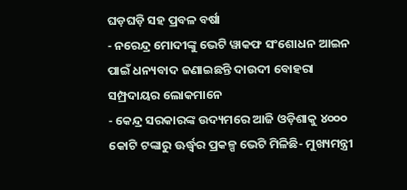ଘଡ଼ଘଡ଼ି ସହ ପ୍ରବଳ ବର୍ଷା
- ନରେନ୍ଦ୍ର ମୋଦୀଙ୍କୁ ଭେଟି ୱାକଫ ସଂଶୋଧନ ଆଇନ ପାଇଁ ଧନ୍ୟବାଦ ଜଣାଇଛନ୍ତି ଦାଉଦୀ ବୋହରା ସମ୍ପ୍ରଦାୟର ଲୋକମାନେ
- କେନ୍ଦ୍ର ସରକାରଙ୍କ ଉଦ୍ୟମରେ ଆଜି ଓଡ଼ିଶାକୁ ୪୦୦୦ କୋଟି ଟଙ୍କାରୁ ଊର୍ଦ୍ଧ୍ବର ପ୍ରକଳ୍ପ ଭେଟି ମିଳିଛି- ମୁଖ୍ୟମନ୍ତ୍ରୀ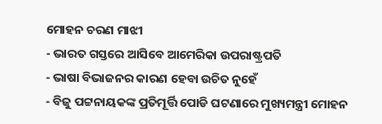ମୋହନ ଚରଣ ମାଝୀ
- ଭାରତ ଗସ୍ତରେ ଆସିବେ ଆମେରିକା ଉପରାଷ୍ଟ୍ରପତି
- ଭାଷା ବିଭାଜନର କାରଣ ହେବା ଉଚିତ ନୁହେଁ
- ବିଜୁ ପଟ୍ଟନାୟକଙ୍କ ପ୍ରତିମୂର୍ତ୍ତି ପୋଡି ଘଟଣାରେ ମୁଖ୍ୟମନ୍ତ୍ରୀ ମୋହନ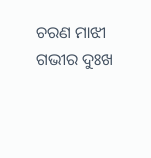ଚରଣ ମାଝୀ ଗଭୀର ଦୁଃଖ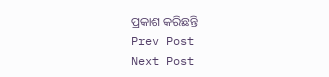ପ୍ରକାଶ କରିଛନ୍ତି
Prev Post
Next Post